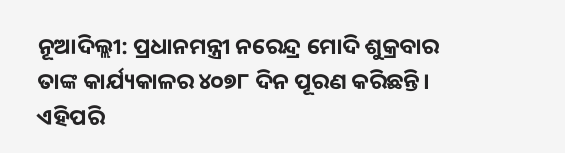ନୂଆଦିଲ୍ଲୀ: ପ୍ରଧାନମନ୍ତ୍ରୀ ନରେନ୍ଦ୍ର ମୋଦି ଶୁକ୍ରବାର ତାଙ୍କ କାର୍ଯ୍ୟକାଳର ୪୦୭୮ ଦିନ ପୂରଣ କରିଛନ୍ତି। ଏହିପରି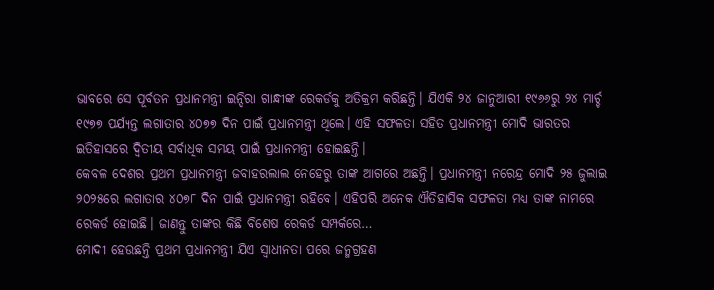ଭାବରେ ସେ ପୂର୍ବତନ ପ୍ରଧାନମନ୍ତ୍ରୀ ଇନ୍ଦିରା ଗାନ୍ଧୀଙ୍କ ରେକର୍ଡକୁ ଅତିକ୍ରମ କରିଛନ୍ତି। ଯିଏକି ୨୪ ଜାନୁଆରୀ ୧୯୬୬ରୁ ୨୪ ମାର୍ଚ୍ଚ ୧୯୭୭ ପର୍ଯ୍ୟନ୍ତ ଲଗାତାର ୪୦୭୭ ଦିନ ପାଇଁ ପ୍ରଧାନମନ୍ତ୍ରୀ ଥିଲେ। ଏହି ସଫଳତା ସହିତ ପ୍ରଧାନମନ୍ତ୍ରୀ ମୋଦି ଭାରତର ଇତିହାସରେ ଦ୍ୱିତୀୟ ସର୍ବାଧିକ ସମୟ ପାଇଁ ପ୍ରଧାନମନ୍ତ୍ରୀ ହୋଇଛନ୍ତି।
କେବଳ ଦେଶର ପ୍ରଥମ ପ୍ରଧାନମନ୍ତ୍ରୀ ଜବାହରଲାଲ ନେହେରୁ ତାଙ୍କ ଆଗରେ ଅଛନ୍ତି। ପ୍ରଧାନମନ୍ତ୍ରୀ ନରେନ୍ଦ୍ର ମୋଦି ୨୫ ଜୁଲାଇ ୨୦୨୫ରେ ଲଗାତାର ୪୦୭୮ ଦିନ ପାଇଁ ପ୍ରଧାନମନ୍ତ୍ରୀ ରହିବେ। ଏହିପରି ଅନେକ ଐତିହାସିକ ସଫଳତା ମଧ୍ୟ ତାଙ୍କ ନାମରେ ରେକର୍ଡ ହୋଇଛି। ଜାଣନ୍ତୁ ତାଙ୍କର କିଛି ବିଶେଷ ରେକର୍ଡ ସମ୍ପର୍କରେ…
ମୋଦୀ ହେଉଛନ୍ତି ପ୍ରଥମ ପ୍ରଧାନମନ୍ତ୍ରୀ ଯିଏ ସ୍ୱାଧୀନତା ପରେ ଜନ୍ମଗ୍ରହଣ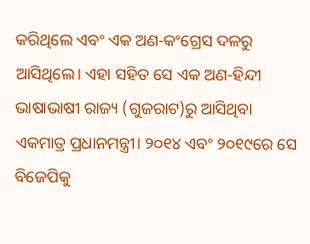କରିଥିଲେ ଏବଂ ଏକ ଅଣ-କଂଗ୍ରେସ ଦଳରୁ ଆସିଥିଲେ। ଏହା ସହିତ ସେ ଏକ ଅଣ-ହିନ୍ଦୀ ଭାଷାଭାଷୀ ରାଜ୍ୟ (ଗୁଜରାଟ)ରୁ ଆସିଥିବା ଏକମାତ୍ର ପ୍ରଧାନମନ୍ତ୍ରୀ। ୨୦୧୪ ଏବଂ ୨୦୧୯ରେ ସେ ବିଜେପିକୁ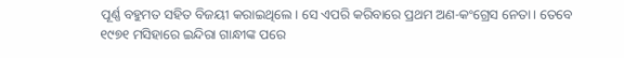ପୂର୍ଣ୍ଣ ବହୁମତ ସହିତ ବିଜୟୀ କରାଇଥିଲେ। ସେ ଏପରି କରିବାରେ ପ୍ରଥମ ଅଣ-କଂଗ୍ରେସ ନେତା। ତେବେ ୧୯୭୧ ମସିହାରେ ଇନ୍ଦିରା ଗାନ୍ଧୀଙ୍କ ପରେ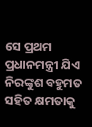ସେ ପ୍ରଥମ ପ୍ରଧାନମନ୍ତ୍ରୀ ଯିଏ ନିରଙ୍କୁଶ ବହୁମତ ସହିତ କ୍ଷମତାକୁ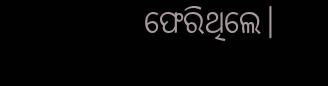ଫେରିଥିଲେ।